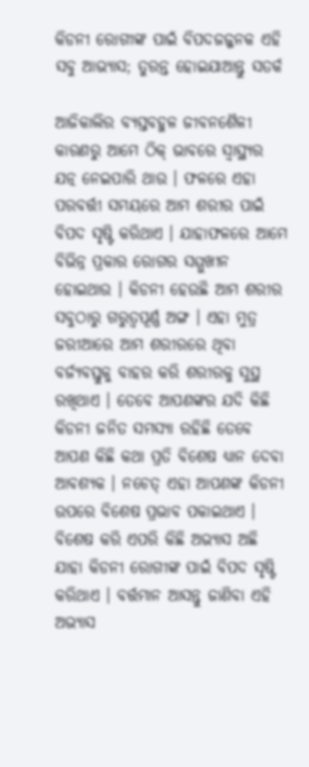କିଡନୀ ରୋଗୀଙ୍କ ପାଇଁ ବିପଦଜଜ୍ଜନକ ଏହି ସବୁ ଆଭ୍ୟାସ; ତୁରନ୍ତ ହୋଇଯାଆନ୍ତୁ ସତର୍କ

ଆଜିକାଲିର ବ୍ୟସ୍ତବହୁଳ ଜୀବନଶୈଳୀ କାରଣରୁ ଆମେ ଠିକ୍ ଭାବରେ ସ୍ୱାସ୍ଥ୍ୟର ଯତ୍ନ ନେଇପାରି ଥାଉ । ଫଳରେ ଏହା ପରବର୍ତ୍ତୀ ସମୟରେ ଆମ ଶରୀର ପାଇଁ ବିପଦ ସୃଷ୍ଟି କରିଥାଏ । ଯାହାଫଳରେ ଆମେ ବିଭିନ୍ନ ପ୍ରକାର ରୋଗର ସମ୍ମୁଖୀନ ହୋଇଥାଉ । କିଡନୀ ହେଉଛି ଆମ ଶରୀର ସବୁଠାରୁ ଗରୁତ୍ୱପୂର୍ଣ୍ଣ ଅଙ୍ଗ । ଏହା ମୁତ୍ର ଜରୀଆରେ ଆମ ଶରୀରରେ ଥିବା ବର୍ଜ୍ୟବସ୍ତୁକୁ ବାହର କରି ଶରୀରକୁ ସୁସ୍ଥ ରଖିଥାଏ । ତେବେ ଆପଣଙ୍କର ଯଦି କିଛି କିଡନୀ ଜନିତ ସମସ୍ୟା ରହିଛି ତେବେ ଆପଣ କିଛି କଥା ପ୍ରତି ବିଶେଷ ଧ୍ୟାନ ଦେବା ଆବଶ୍ୟକ । ନଚେତ୍ ଏହା ଆପଣଙ୍କ କିଡନୀ ଉପରେ ବିଶେଷ ପ୍ରଭାବ ପକାଇଥାଏ । ବିଶେଷ କରି ଏପରି କିଛି ଅଭ୍ୟାସ ଅଛି ଯାହା କିଡନୀ ରୋଗୀଙ୍କ ପାଇଁ ବିପଦ ସୃଷ୍ଟି କରିଥାଏ । ବର୍ତ୍ତମାନ ଆସନ୍ତୁ ଜାଣିବା ଏହି ଅଭ୍ୟାସ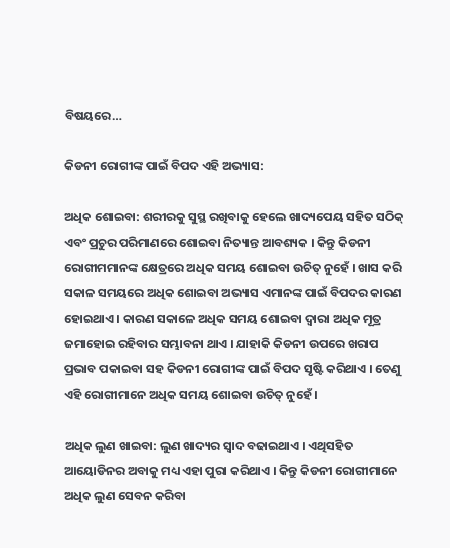ବିଷୟରେ…

କିଡନୀ ରୋଗୀଙ୍କ ପାଇଁ ବିପଦ ଏହି ଅଭ୍ୟାସ:

ଅଧିକ ଶୋଇବା: ଶରୀରକୁ ସୁସ୍ଥ ରଖିବାକୁ ହେଲେ ଖାଦ୍ୟପେୟ ସହିତ ସଠିକ୍ ଏବଂ ପ୍ରଚୁର ପରିମାଣରେ ଶୋଇବା ନିତ୍ୟାନ୍ତ ଆବଶ୍ୟକ । କିନ୍ତୁ କିଡନୀ ରୋଗୀମମାନଙ୍କ କ୍ଷେତ୍ରରେ ଅଧିକ ସମୟ ଶୋଇବା ଉଚିତ୍ ନୁହେଁ । ଖାସ କରି ସକାଳ ସମୟରେ ଅଧିକ ଶୋଇବା ଅଭ୍ୟାସ ଏମାନଙ୍କ ପାଇଁ ବିପଦର କାରଣ ହୋଇଥାଏ । କାରଣ ସକାଳେ ଅଧିକ ସମୟ ଶୋଇବା ଦ୍ୱାରା ଅଧିକ ମୂତ୍ର ଜମାହୋଇ ରହିବାର ସମ୍ଭାବନା ଥାଏ । ଯାହାକି କିଡନୀ ଉପରେ ଖରାପ ପ୍ରଭାବ ପକାଇବା ସହ କିଡନୀ ରୋଗୀଙ୍କ ପାଇଁ ବିପଦ ସୃଷ୍ଟି କରିଥାଏ । ତେଣୁ ଏହି ରୋଗୀମାନେ ଅଧିକ ସମୟ ଶୋଇବା ଉଚିତ୍ ନୁହେଁ ।

ଅଧିକ ଲୁଣ ଖାଇବା: ଲୁଣ ଖାଦ୍ୟର ସ୍ୱାଦ ବଢାଇଥାଏ । ଏଥିସହିତ ଆୟୋଡିନର ଅବାକୁ ମଧ୍ୟ ଏହା ପୁରା କରିଥାଏ । କିନ୍ତୁ କିଡନୀ ରୋଗୀମାନେ ଅଧିକ ଲୁଣ ସେବନ କରିବା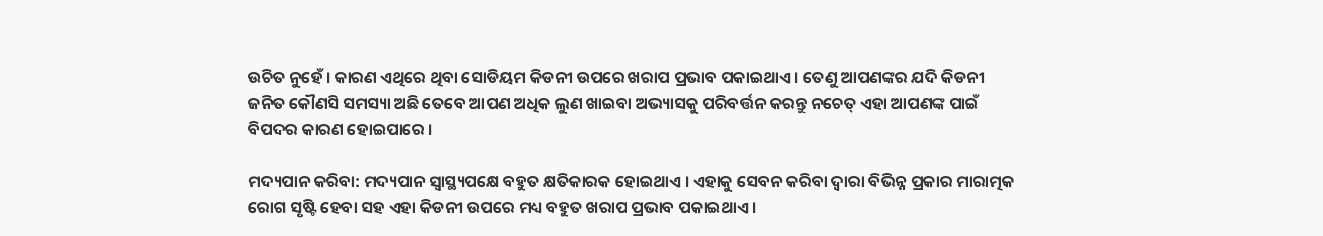ଉଚିତ ନୁହେଁ । କାରଣ ଏଥିରେ ଥିବା ସୋଡିୟମ କିଡନୀ ଉପରେ ଖରାପ ପ୍ରଭାବ ପକାଇଥାଏ । ତେଣୁ ଆପଣଙ୍କର ଯଦି କିଡନୀ ଜନିତ କୌଣସି ସମସ୍ୟା ଅଛି ତେବେ ଆପଣ ଅଧିକ ଲୁଣ ଖାଇବା ଅଭ୍ୟାସକୁ ପରିବର୍ତ୍ତନ କରନ୍ତୁ ନଚେତ୍ ଏହା ଆପଣଙ୍କ ପାଇଁ ବିପଦର କାରଣ ହୋଇପାରେ ।

ମଦ୍ୟପାନ କରିବା: ମଦ୍ୟପାନ ସ୍ୱାସ୍ଥ୍ୟପକ୍ଷେ ବହୁତ କ୍ଷତିକାରକ ହୋଇଥାଏ । ଏହାକୁ ସେବନ କରିବା ଦ୍ୱାରା ବିଭିନ୍ନ ପ୍ରକାର ମାରାତ୍ମକ ରୋଗ ସୃଷ୍ଟି ହେବା ସହ ଏହା କିଡନୀ ଉପରେ ମଧ୍ୟ ବହୁତ ଖରାପ ପ୍ରଭାବ ପକାଇଥାଏ ।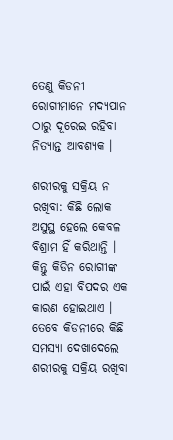ତେଣୁ କିଡନୀ ରୋଗୀମାନେ ମଦ୍ୟପାନ ଠାରୁ ଦୂରେଇ ରହିବା ନିତ୍ୟାନ୍ତ ଆବଶ୍ୟକ ।

ଶରୀରକୁ ସକ୍ରିୟ ନ ରଖିବା: କିଛି ଲୋକ ଅସୁସ୍ଥ ହେଲେ କେବଳ ବିଶ୍ରାମ ହିଁ କରିଥାନ୍ତି । କିନ୍ତୁ କିଡିନ ରୋଗୀଙ୍କ ପାଇଁ ଏହା ବିପଦର ଏକ କାରଣ ହୋଇଥାଏ । ତେବେ କିଡନୀରେ କିଛି ସମସ୍ୟା ଦେଖାଦେଲେ ଶରୀରକୁ ସକ୍ରିୟ ରଖିବା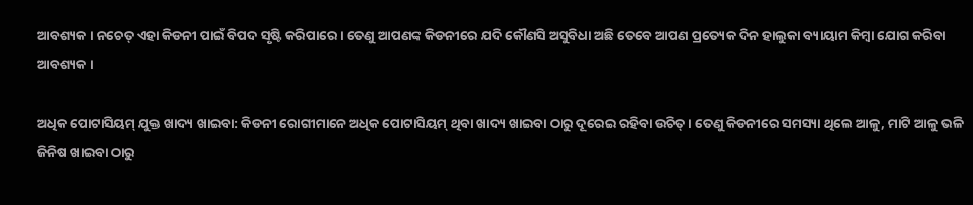ଆବଶ୍ୟକ । ନଚେତ୍ ଏହା କିଡନୀ ପାଇଁ ବିପଦ ସୃଷ୍ଟି କରିପାରେ । ତେଣୁ ଆପଣଙ୍କ କିଡନୀରେ ଯଦି କୌଣସି ଅସୁବିଧା ଅଛି ତେବେ ଆପଣ ପ୍ରତ୍ୟେକ ଦିନ ହାଲୁକା ବ୍ୟାୟାମ କିମ୍ବା ଯୋଗ କରିବା ଆବଶ୍ୟକ ।

ଅଧିକ ପୋଟାସିୟମ୍ ଯୁକ୍ତ ଖାଦ୍ୟ ଖାଇବା: କିଡନୀ ରୋଗୀମାନେ ଅଧିକ ପୋଟାସିୟମ୍ ଥିବା ଖାଦ୍ୟ ଖାଇବା ଠାରୁ ଦୂରେଇ ରହିବା ଉଚିତ୍ । ତେଣୁ କିଡନୀରେ ସମସ୍ୟା ଥିଲେ ଆଳୁ, ମାଟି ଆଳୁ ଭଳି ଜିନିଷ ଖାଇବା ଠାରୁ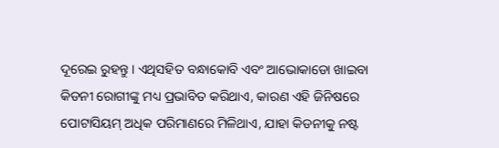ଦୂରେଇ ରୁହନ୍ତୁ । ଏଥିସହିତ ବନ୍ଧାକୋବି ଏବଂ ଆଭୋକାଡୋ ଖାଇବା କିଡନୀ ରୋଗୀଙ୍କୁ ମଧ୍ୟ ପ୍ରଭାବିତ କରିଥାଏ, କାରଣ ଏହି ଜିନିଷରେ ପୋଟାସିୟମ୍ ଅଧିକ ପରିମାଣରେ ମିଳିଥାଏ, ଯାହା କିଡନୀକୁ ନଷ୍ଟ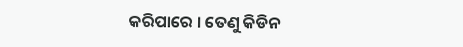କରିପାରେ । ତେଣୁ କିଡିନ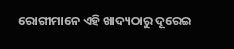ରୋଗୀମାନେ ଏହି ଖାଦ୍ୟଠାରୁ ଦୂରେଇ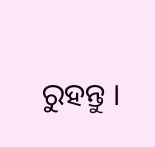ରୁହନ୍ତୁ ।